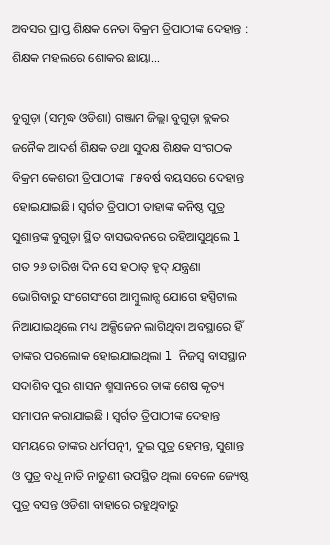ଅବସର ପ୍ରାପ୍ତ ଶିକ୍ଷକ ନେତା ବିକ୍ରମ ତ୍ରିପାଠୀଙ୍କ ଦେହାନ୍ତ : ଶିକ୍ଷକ ମହଲରେ ଶୋକର ଛାୟା…

ବୁଗୁଡ଼ା (ସମୃଦ୍ଧ ଓଡିଶା) ଗଞ୍ଜାମ ଜିଲ୍ଲା ବୁଗୁଡ଼ା ବ୍ଲକର ଜନୈକ ଆଦର୍ଶ ଶିକ୍ଷକ ତଥା ସୁଦକ୍ଷ ଶିକ୍ଷକ ସଂଗଠକ ବିକ୍ରମ କେଶରୀ ତ୍ରିପାଠୀଙ୍କ  ୮୫ବର୍ଷ ବୟସରେ ଦେହାନ୍ତ ହୋଇଯାଇଛି। ସ୍ୱର୍ଗତ ତ୍ରିପାଠୀ ତାହାଙ୍କ କନିଷ୍ଠ ପୁତ୍ର ସୁଶାନ୍ତଙ୍କ ବୁଗୁଡ଼ା ସ୍ଥିତ ବାସଭବନରେ ରହିଆସୁଥିଲେ l ଗତ ୨୬ ତାରିଖ ଦିନ ସେ ହଠାତ୍ ହୃଦ୍ ଯନ୍ତ୍ରଣା ଭୋଗିବାରୁ ସଂଗେସଂଗେ ଆମ୍ବୁଲାନ୍ସ ଯୋଗେ ହସ୍ପିଟାଲ ନିଆଯାଇଥିଲେ ମଧ୍ୟ ଅକ୍ସିଜେନ ଲାଗିଥିବା ଅବସ୍ଥାରେ ହିଁ ତାଙ୍କର ପରଲୋକ ହୋଇଯାଇଥିଲା l ନିଜସ୍ୱ ବାସସ୍ଥାନ ସଦାଶିବ ପୁର ଶାସନ ଶ୍ମସାନରେ ତାଙ୍କ ଶେଷ କୃତ୍ୟ ସମାପନ କରାଯାଇଛି । ସ୍ବର୍ଗତ ତ୍ରିପାଠୀଙ୍କ ଦେହାନ୍ତ ସମୟରେ ତାଙ୍କର ଧର୍ମପତ୍ନୀ, ଦୁଇ ପୁତ୍ର ହେମନ୍ତ, ସୁଶାନ୍ତ ଓ ପୁତ୍ର ବଧୂ ନାତି ନାତୁଣୀ ଉପସ୍ଥିତ ଥିଲା ବେଳେ ଜ୍ୟେଷ୍ଠ ପୁତ୍ର ବସନ୍ତ ଓଡିଶା ବାହାରେ ରହୁଥିବାରୁ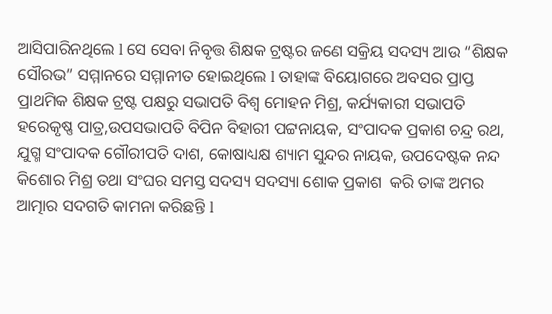ଆସିପାରିନଥିଲେ l ସେ ସେବା ନିବୃତ୍ତ ଶିକ୍ଷକ ଟ୍ରଷ୍ଟର ଜଣେ ସକ୍ରିୟ ସଦସ୍ୟ ଆଉ “ଶିକ୍ଷକ ସୌରଭ” ସମ୍ମାନରେ ସମ୍ମାନୀତ ହୋଇଥିଲେ l ତାହାଙ୍କ ବିୟୋଗରେ ଅବସର ପ୍ରାପ୍ତ ପ୍ରାଥମିକ ଶିକ୍ଷକ ଟ୍ରଷ୍ଟ ପକ୍ଷରୁ ସଭାପତି ବିଶ୍ୱ ମୋହନ ମିଶ୍ର, କର୍ଯ୍ୟକାରୀ ସଭାପତି ହରେକୃଷ୍ଣ ପାତ୍ର,ଉପସଭାପତି ବିପିନ ବିହାରୀ ପଟ୍ଟନାୟକ, ସଂପାଦକ ପ୍ରକାଶ ଚନ୍ଦ୍ର ରଥ, ଯୁଗ୍ମ ସଂପାଦକ ଗୌରୀପତି ଦାଶ, କୋଷାଧ୍ୟକ୍ଷ ଶ୍ୟାମ ସୁନ୍ଦର ନାୟକ, ଉପଦେଷ୍ଟକ ନନ୍ଦ କିଶୋର ମିଶ୍ର ତଥା ସଂଘର ସମସ୍ତ ସଦସ୍ୟ ସଦସ୍ୟା ଶୋକ ପ୍ରକାଶ  କରି ତାଙ୍କ ଅମର ଆତ୍ମାର ସଦଗତି କାମନା କରିଛନ୍ତି l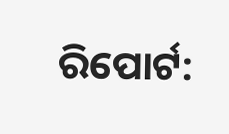ରିପୋର୍ଟ: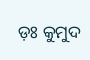ଡ଼ଃ କୁମୁଦ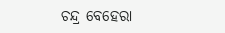ଚନ୍ଦ୍ର ବେହେରା